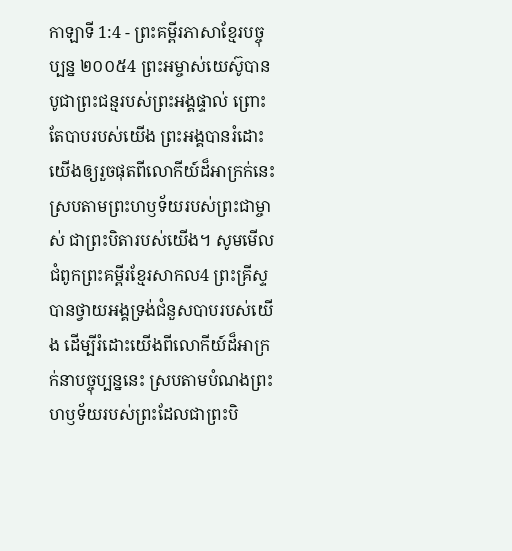កាឡាទី 1:4 - ព្រះគម្ពីរភាសាខ្មែរបច្ចុប្បន្ន ២០០៥4 ព្រះអម្ចាស់យេស៊ូបានបូជាព្រះជន្មរបស់ព្រះអង្គផ្ទាល់ ព្រោះតែបាបរបស់យើង ព្រះអង្គបានរំដោះយើងឲ្យរួចផុតពីលោកីយ៍ដ៏អាក្រក់នេះ ស្របតាមព្រះហឫទ័យរបស់ព្រះជាម្ចាស់ ជាព្រះបិតារបស់យើង។ សូមមើលជំពូកព្រះគម្ពីរខ្មែរសាកល4 ព្រះគ្រីស្ទបានថ្វាយអង្គទ្រង់ជំនួសបាបរបស់យើង ដើម្បីរំដោះយើងពីលោកីយ៍ដ៏អាក្រក់នាបច្ចុប្បន្ននេះ ស្របតាមបំណងព្រះហឫទ័យរបស់ព្រះដែលជាព្រះបិ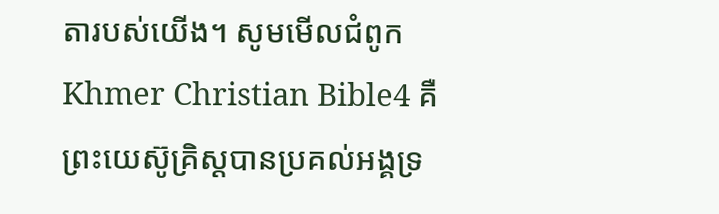តារបស់យើង។ សូមមើលជំពូកKhmer Christian Bible4 គឺព្រះយេស៊ូគ្រិស្ដបានប្រគល់អង្គទ្រ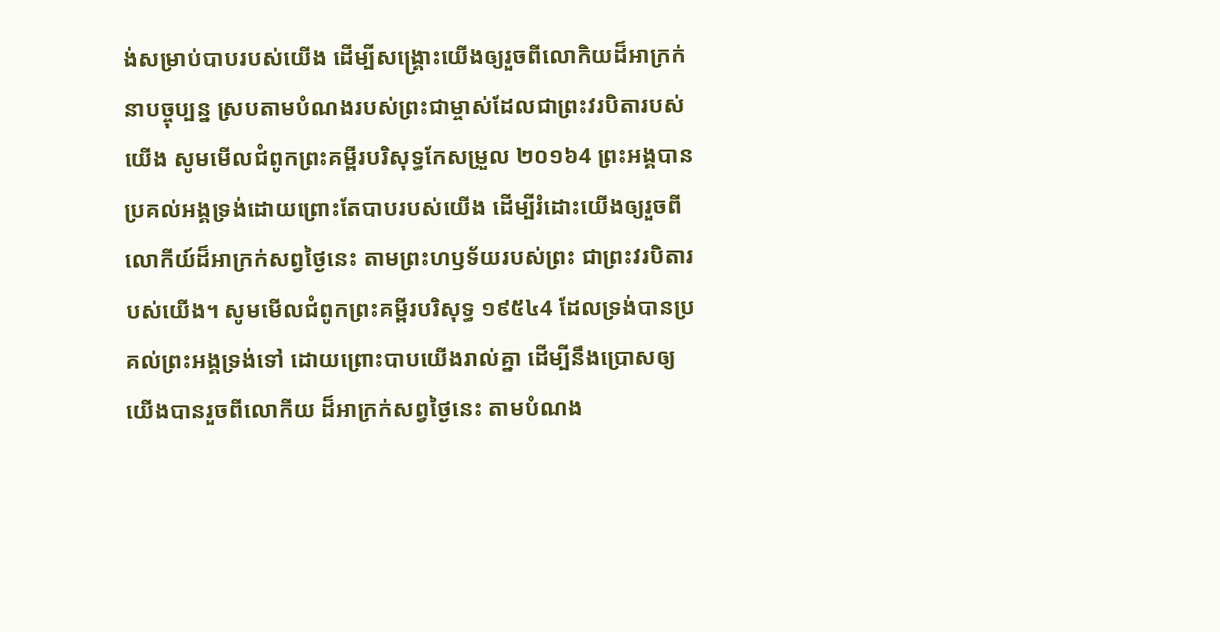ង់សម្រាប់បាបរបស់យើង ដើម្បីសង្គ្រោះយើងឲ្យរួចពីលោកិយដ៏អាក្រក់នាបច្ចុប្បន្ន ស្របតាមបំណងរបស់ព្រះជាម្ចាស់ដែលជាព្រះវរបិតារបស់យើង សូមមើលជំពូកព្រះគម្ពីរបរិសុទ្ធកែសម្រួល ២០១៦4 ព្រះអង្គបានប្រគល់អង្គទ្រង់ដោយព្រោះតែបាបរបស់យើង ដើម្បីរំដោះយើងឲ្យរួចពីលោកីយ៍ដ៏អាក្រក់សព្វថ្ងៃនេះ តាមព្រះហឫទ័យរបស់ព្រះ ជាព្រះវរបិតារបស់យើង។ សូមមើលជំពូកព្រះគម្ពីរបរិសុទ្ធ ១៩៥៤4 ដែលទ្រង់បានប្រគល់ព្រះអង្គទ្រង់ទៅ ដោយព្រោះបាបយើងរាល់គ្នា ដើម្បីនឹងប្រោសឲ្យយើងបានរួចពីលោកីយ ដ៏អាក្រក់សព្វថ្ងៃនេះ តាមបំណង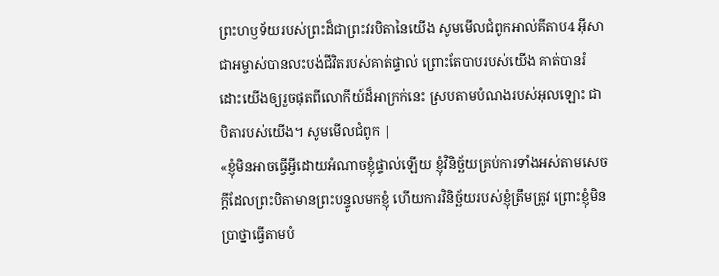ព្រះហឫទ័យរបស់ព្រះដ៏ជាព្រះវរបិតានៃយើង សូមមើលជំពូកអាល់គីតាប4 អ៊ីសាជាអម្ចាស់បានលះបង់ជីវិតរបស់គាត់ផ្ទាល់ ព្រោះតែបាបរបស់យើង គាត់បានរំដោះយើងឲ្យរួចផុតពីលោកីយ៍ដ៏អាក្រក់នេះ ស្របតាមបំណងរបស់អុលឡោះ ជាបិតារបស់យើង។ សូមមើលជំពូក |
«ខ្ញុំមិនអាចធ្វើអ្វីដោយអំណាចខ្ញុំផ្ទាល់ឡើយ ខ្ញុំវិនិច្ឆ័យគ្រប់ការទាំងអស់តាមសេចក្ដីដែលព្រះបិតាមានព្រះបន្ទូលមកខ្ញុំ ហើយការវិនិច្ឆ័យរបស់ខ្ញុំត្រឹមត្រូវ ព្រោះខ្ញុំមិនប្រាថ្នាធ្វើតាមបំ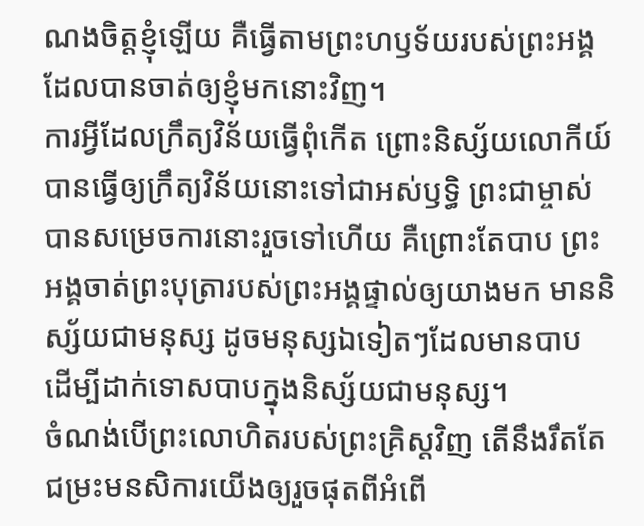ណងចិត្តខ្ញុំឡើយ គឺធ្វើតាមព្រះហឫទ័យរបស់ព្រះអង្គដែលបានចាត់ឲ្យខ្ញុំមកនោះវិញ។
ការអ្វីដែលក្រឹត្យវិន័យធ្វើពុំកើត ព្រោះនិស្ស័យលោកីយ៍បានធ្វើឲ្យក្រឹត្យវិន័យនោះទៅជាអស់ឫទ្ធិ ព្រះជាម្ចាស់បានសម្រេចការនោះរួចទៅហើយ គឺព្រោះតែបាប ព្រះអង្គចាត់ព្រះបុត្រារបស់ព្រះអង្គផ្ទាល់ឲ្យយាងមក មាននិស្ស័យជាមនុស្ស ដូចមនុស្សឯទៀតៗដែលមានបាប ដើម្បីដាក់ទោសបាបក្នុងនិស្ស័យជាមនុស្ស។
ចំណង់បើព្រះលោហិតរបស់ព្រះគ្រិស្តវិញ តើនឹងរឹតតែជម្រះមនសិការយើងឲ្យរួចផុតពីអំពើ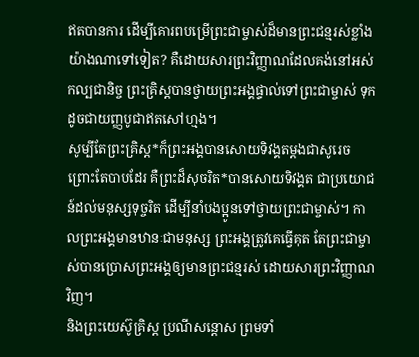ឥតបានការ ដើម្បីគោរពបម្រើព្រះជាម្ចាស់ដ៏មានព្រះជន្មរស់ខ្លាំងយ៉ាងណាទៅទៀត? គឺដោយសារព្រះវិញ្ញាណដែលគង់នៅអស់កល្បជានិច្ច ព្រះគ្រិស្តបានថ្វាយព្រះអង្គផ្ទាល់ទៅព្រះជាម្ចាស់ ទុកដូចជាយញ្ញបូជាឥតសៅហ្មង។
សូម្បីតែព្រះគ្រិស្ត*ក៏ព្រះអង្គបានសោយទិវង្គតម្ដងជាសូរេច ព្រោះតែបាបដែរ គឺព្រះដ៏សុចរិត*បានសោយទិវង្គត ជាប្រយោជន៍ដល់មនុស្សទុច្ចរិត ដើម្បីនាំបងប្អូនទៅថ្វាយព្រះជាម្ចាស់។ កាលព្រះអង្គមានឋានៈជាមនុស្ស ព្រះអង្គត្រូវគេធ្វើគុត តែព្រះជាម្ចាស់បានប្រោសព្រះអង្គឲ្យមានព្រះជន្មរស់ ដោយសារព្រះវិញ្ញាណវិញ។
និងព្រះយេស៊ូគ្រិស្ត ប្រណីសន្ដោស ព្រមទាំ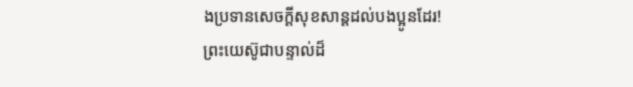ងប្រទានសេចក្ដីសុខសាន្តដល់បងប្អូនដែរ! ព្រះយេស៊ូជាបន្ទាល់ដ៏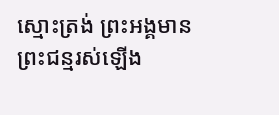ស្មោះត្រង់ ព្រះអង្គមានព្រះជន្មរស់ឡើង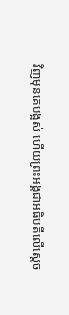វិញមុនគេបង្អស់ ហើយព្រះអង្គជាអធិបតីលើស្ដេច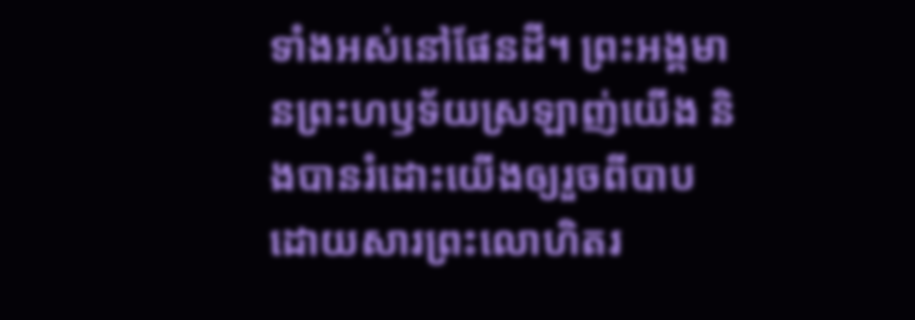ទាំងអស់នៅផែនដី។ ព្រះអង្គមានព្រះហឫទ័យស្រឡាញ់យើង និងបានរំដោះយើងឲ្យរួចពីបាប ដោយសារព្រះលោហិតរ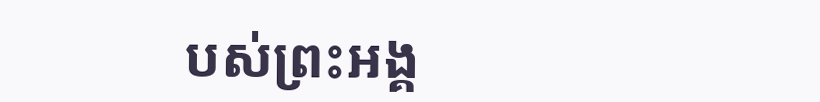បស់ព្រះអង្គ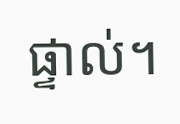ផ្ទាល់។